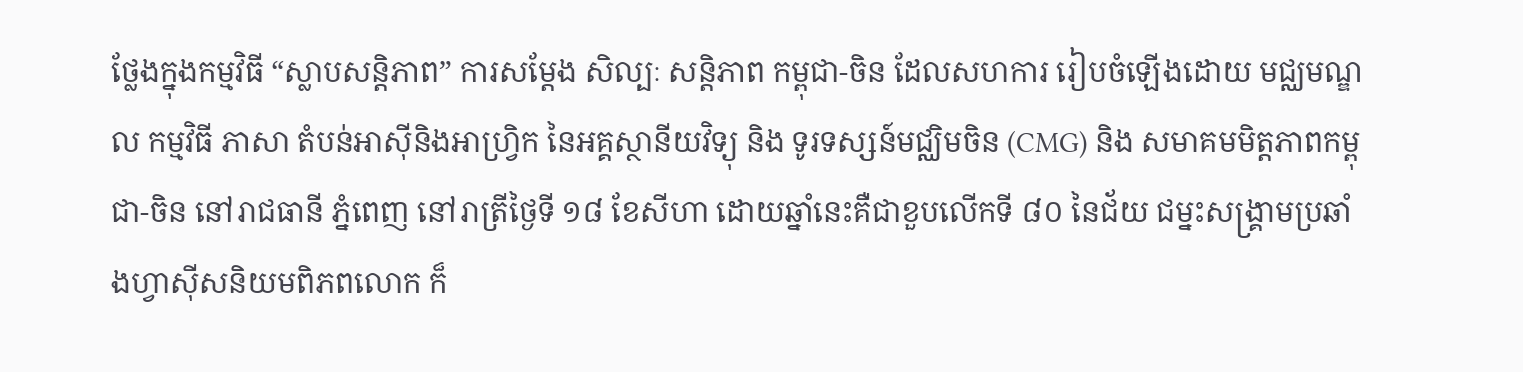ថ្លែងក្នុងកម្មវិធី “ស្លាបសន្តិភាព” ការសម្ដែង សិល្បៈ សន្តិភាព កម្ពុជា-ចិន ដែលសហការ រៀបចំឡើងដោយ មជ្ឈមណ្ឌល កម្មវិធី ភាសា តំបន់អាស៊ីនិងអាហ្វ្រិក នៃអគ្គស្ថានីយវិទ្យុ និង ទូរទស្សន៍មជ្ឈិមចិន (CMG) និង សមាគមមិត្តភាពកម្ពុជា-ចិន នៅរាជធានី ភ្នំពេញ នៅរាត្រីថ្ងៃទី ១៨ ខែសីហា ដោយឆ្នាំនេះគឺជាខួបលើកទី ៨០ នៃជ័យ ជម្នះសង្គ្រាមប្រឆាំងហ្វាស៊ីសនិយមពិភពលោក ក៏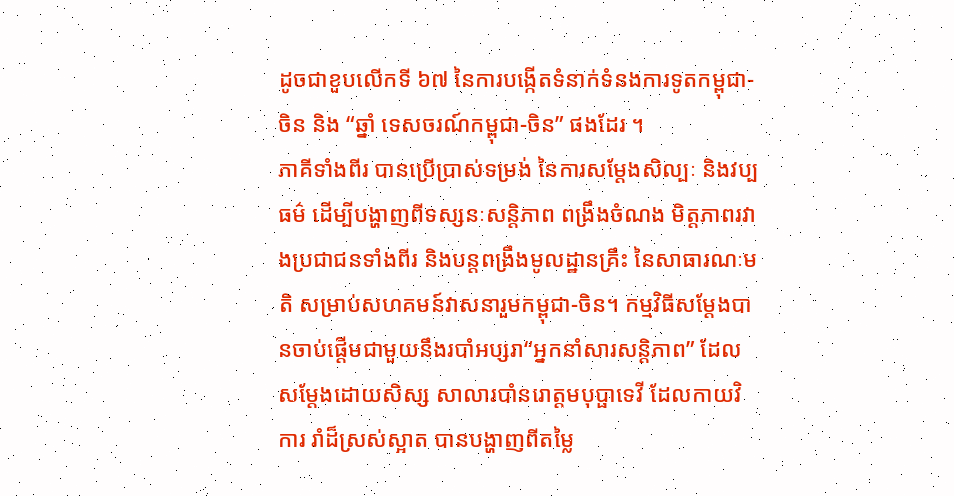ដូចជាខួបលើកទី ៦៧ នៃការបង្កើតទំនាក់ទំនងការទូតកម្ពុជា-ចិន និង “ឆ្នាំ ទេសចរណ៍កម្ពុជា-ចិន” ផងដែរ ។
ភាគីទាំងពីរ បានប្រើប្រាស់ទម្រង់ នៃការសម្តែងសិល្បៈ និងវប្បធម៌ ដើម្បីបង្ហាញពីទស្សនៈសន្តិភាព ពង្រឹងចំណង មិត្តភាពរវាងប្រជាជនទាំងពីរ និងបន្តពង្រឹងមូលដ្ឋានគ្រឹះ នៃសាធារណៈមតិ សម្រាប់សហគមន៍វាសនារួមកម្ពុជា-ចិន។ កម្មវិធីសម្តែងបានចាប់ផ្តើមជាមួយនឹងរបាំអប្សរា“អ្នកនាំសារសន្តិភាព” ដែល សម្តែងដោយសិស្ស សាលារបាំនរោត្តមបុប្ផាទេវី ដែលកាយវិការ រាំដ៏ស្រស់ស្អាត បានបង្ហាញពីតម្លៃ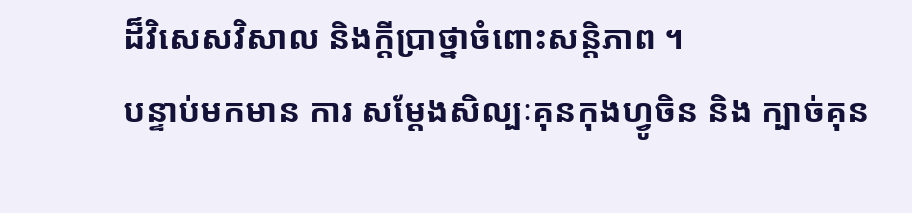ដ៏វិសេសវិសាល និងក្តីប្រាថ្នាចំពោះសន្តិភាព ។
បន្ទាប់មកមាន ការ សម្តែងសិល្បៈគុនកុងហ្វូចិន និង ក្បាច់គុន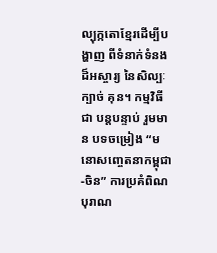ល្បុក្កតោខ្មែរដើម្បីបង្ហាញ ពីទំនាក់ទំនងដ៏អស្ចារ្យ នៃសិល្បៈក្បាច់ គុន។ កម្មវិធីជា បន្តបន្ទាប់ រួមមាន បទចម្រៀង “មនោសញ្ចេតនាកម្ពុជា-ចិន” ការប្រគំពិណបុរាណ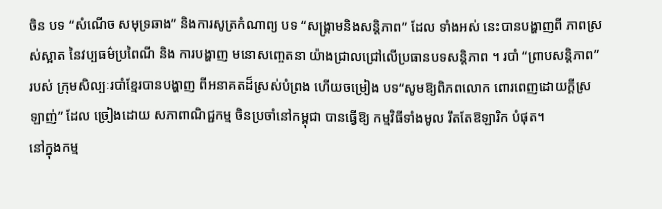ចិន បទ “សំណើច សមុទ្រឆាង” និងការសូត្រកំណាព្យ បទ “សង្គ្រាមនិងសន្តិភាព” ដែល ទាំងអស់ នេះបានបង្ហាញពី ភាពស្រស់ស្អាត នៃវប្បធម៌ប្រពៃណី និង ការបង្ហាញ មនោសញ្ចេតនា យ៉ាងជ្រាលជ្រៅលើប្រធានបទសន្តិភាព ។ របាំ “ព្រាបសន្តិភាព” របស់ ក្រុមសិល្បៈរបាំខ្មែរបានបង្ហាញ ពីអនាគតដ៏ស្រស់បំព្រង ហើយចម្រៀង បទ“សូមឱ្យពិភពលោក ពោរពេញដោយក្តីស្រឡាញ់” ដែល ច្រៀងដោយ សភាពាណិជ្ជកម្ម ចិនប្រចាំនៅកម្ពុជា បានធ្វើឱ្យ កម្មវិធីទាំងមូល រឹតតែឱឡារិក បំផុត។
នៅក្នុងកម្ម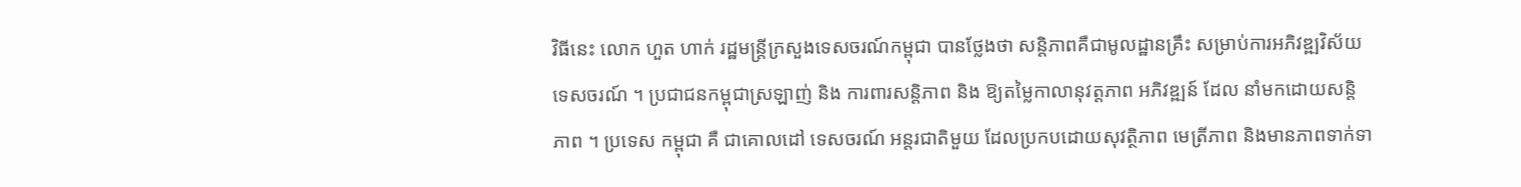វិធីនេះ លោក ហួត ហាក់ រដ្ឋមន្ត្រីក្រសួងទេសចរណ៍កម្ពុជា បានថ្លែងថា សន្តិភាពគឺជាមូលដ្ឋានគ្រឹះ សម្រាប់ការអភិវឌ្ឍវិស័យទេសចរណ៍ ។ ប្រជាជនកម្ពុជាស្រឡាញ់ និង ការពារសន្តិភាព និង ឱ្យតម្លៃកាលានុវត្តភាព អភិវឌ្ឍន៍ ដែល នាំមកដោយសន្តិភាព ។ ប្រទេស កម្ពុជា គឺ ជាគោលដៅ ទេសចរណ៍ អន្តរជាតិមួយ ដែលប្រកបដោយសុវត្ថិភាព មេត្រីភាព និងមានភាពទាក់ទា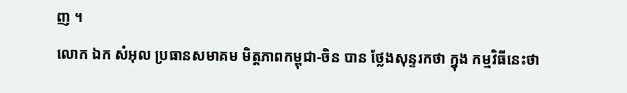ញ ។
លោក ឯក សំអុល ប្រធានសមាគម មិត្តភាពកម្ពុជា-ចិន បាន ថ្លែងសុន្ទរកថា ក្នុង កម្មវិធីនេះថា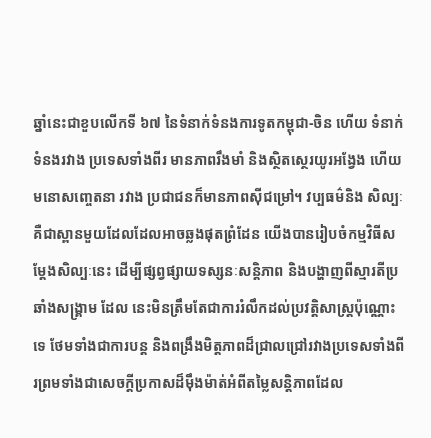ឆ្នាំនេះជាខួបលើកទី ៦៧ នៃទំនាក់ទំនងការទូតកម្ពុជា-ចិន ហើយ ទំនាក់ទំនងរវាង ប្រទេសទាំងពីរ មានភាពរឹងមាំ និងស្ថិតស្ថេរយូរអង្វែង ហើយ មនោសញ្ចេតនា រវាង ប្រជាជនក៏មានភាពស៊ីជម្រៅ។ វប្បធម៌និង សិល្បៈ គឺជាស្ពានមួយដែលដែលអាចឆ្លងផុតព្រំដែន យើងបានរៀបចំកម្មវិធីសម្ដែងសិល្បៈនេះ ដើម្បីផ្សព្វផ្សាយទស្សនៈសន្តិភាព និងបង្ហាញពីស្មារតីប្រឆាំងសង្គ្រាម ដែល នេះមិនត្រឹមតែជាការរំលឹកដល់ប្រវត្តិសាស្ត្រប៉ុណ្ណោះទេ ថែមទាំងជាការបន្ត និងពង្រឹងមិត្តភាពដ៏ជ្រាលជ្រៅរវាងប្រទេសទាំងពីរព្រមទាំងជាសេចក្តីប្រកាសដ៏ម៉ឹងម៉ាត់អំពីតម្លៃសន្តិភាពដែល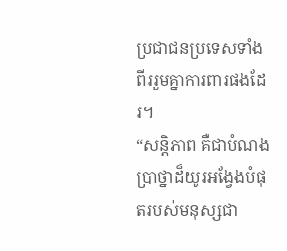ប្រជាជនប្រទេសទាំងពីររួមគ្នាការពារផងដែរ។
“សន្តិភាព គឺជាបំណងប្រាថ្នាដ៏យូរអង្វែងបំផុតរបស់មនុស្សជា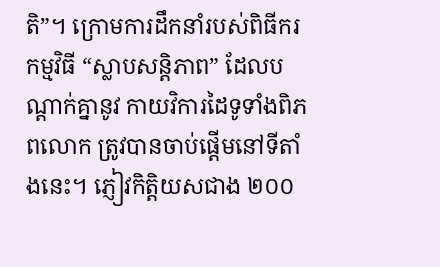តិ”។ ក្រោមការដឹកនាំរបស់ពិធីករ កម្មវិធី “ស្លាបសន្តិភាព” ដែលបណ្ដាក់គ្នានូវ កាយវិការដៃទូទាំងពិភពលោក ត្រូវបានចាប់ផ្តើមនៅទីតាំងនេះ។ ភ្ញៀវកិត្តិយសជាង ២០០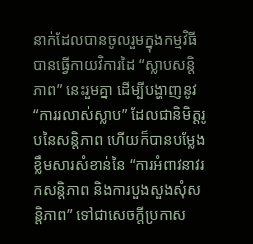នាក់ដែលបានចូលរួមក្នុងកម្មវិធី បានធ្វើកាយវិការដៃ “ស្លាបសន្តិភាព” នេះរួមគ្នា ដើម្បីបង្ហាញនូវ “ការរលាស់ស្លាប” ដែលជានិមិត្តរូបនៃសន្តិភាព ហើយក៏បានបម្លែងខ្លឹមសារសំខាន់នៃ “ការអំពាវនាវរកសន្តិភាព និងការបួងសួងសុំសន្តិភាព” ទៅជាសេចក្តីប្រកាស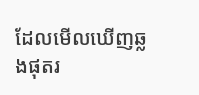ដែលមើលឃើញឆ្លងផុតរ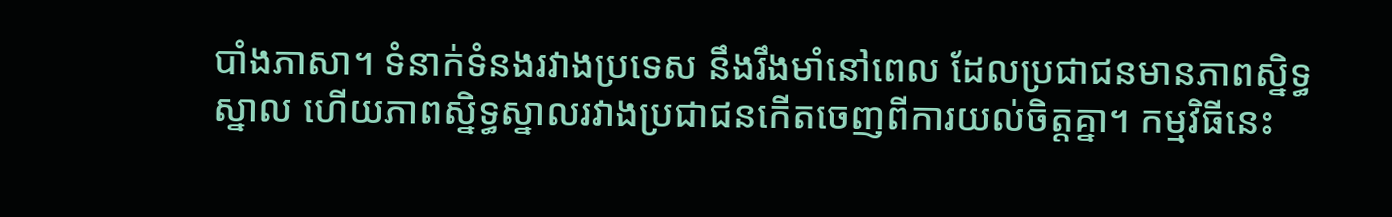បាំងភាសា។ ទំនាក់ទំនងរវាងប្រទេស នឹងរឹងមាំនៅពេល ដែលប្រជាជនមានភាពស្និទ្ធស្នាល ហើយភាពស្និទ្ធស្នាលរវាងប្រជាជនកើតចេញពីការយល់ចិត្តគ្នា។ កម្មវិធីនេះ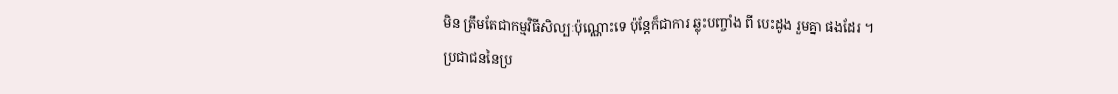មិន ត្រឹមតែជាកម្មវិធីសិល្បៈប៉ុណ្ណោះទេ ប៉ុន្តែក៏ជាការ ឆ្លុះបញ្ចាំង ពី បេះដូង រួមគ្នា ផងដែរ ។
ប្រជាជននៃប្រ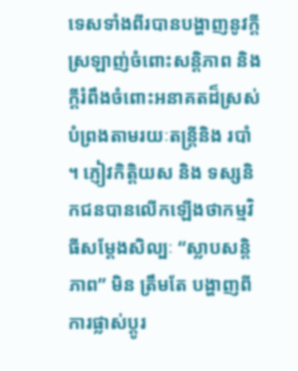ទេសទាំងពីរបានបង្ហាញនូវក្តីស្រឡាញ់ចំពោះសន្តិភាព និង ក្តីរំពឹងចំពោះអនាគតដ៏ស្រស់បំព្រងតាមរយៈតន្ត្រីនិង របាំ ។ ភ្ញៀវកិត្តិយស និង ទស្សនិកជនបានលើកឡើងថាកម្មវិធីសម្ដែងសិល្បៈ “ស្លាបសន្តិភាព” មិន ត្រឹមតែ បង្ហាញពីការផ្លាស់ប្តូរ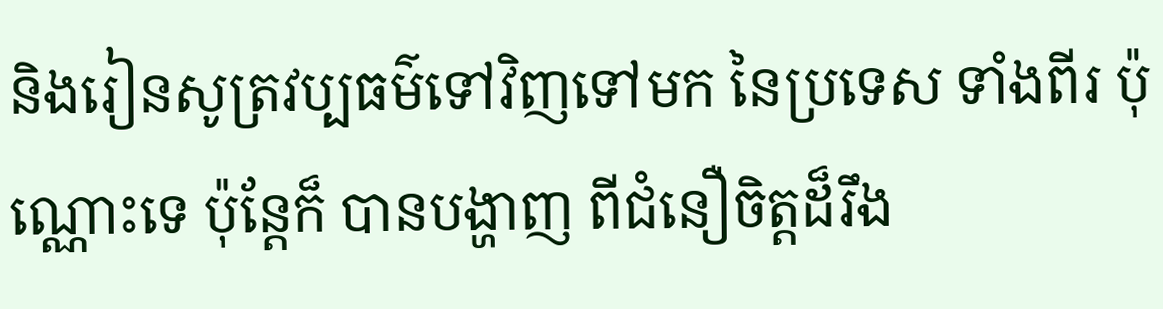និងរៀនសូត្រវប្បធម៌ទៅវិញទៅមក នៃប្រទេស ទាំងពីរ ប៉ុណ្ណោះទេ ប៉ុន្តែក៏ បានបង្ហាញ ពីជំនឿចិត្តដ៏រឹង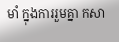មាំ ក្នុងការរួមគ្នា កសា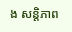ង សន្តិភាព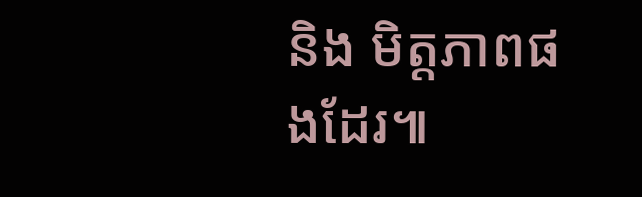និង មិត្តភាពផងដែរ៕